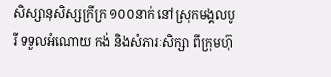សិស្សានុសិស្សក្រីក្រ ១០០នាក់ នៅស្រុកមង្គលបូរី ទទួលអំណោយ កង់ និងសំភារៈសិក្សា ពីក្រុមហ៊ុ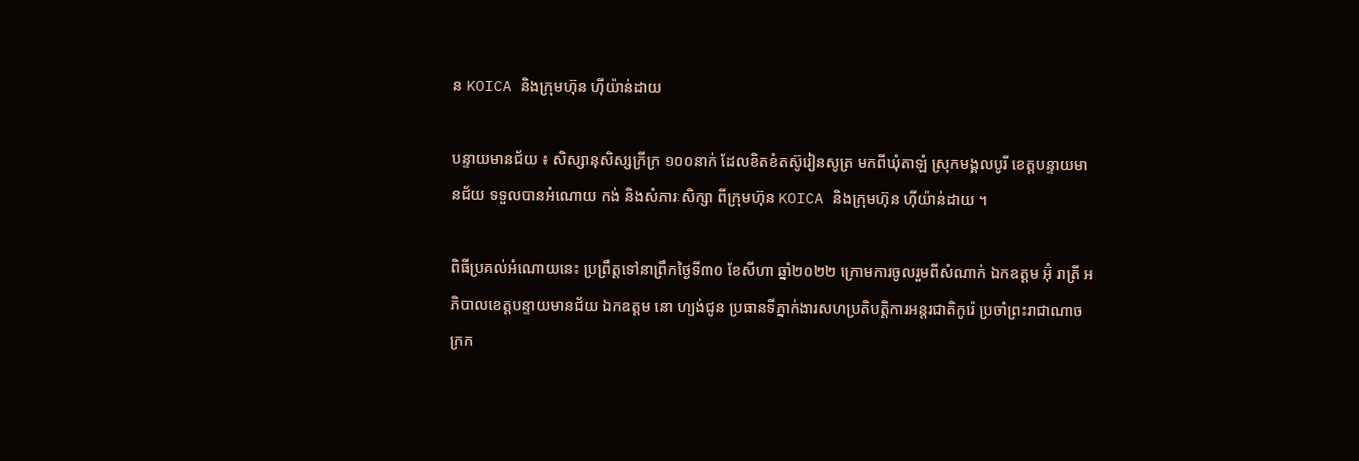ន KOICA និងក្រុមហ៊ុន ហុីយ៉ាន់ដាយ

បន្ទាយមានជ័យ ៖ សិស្សានុសិស្សក្រីក្រ ១០០នាក់ ដែលខិតខំតស៊ូរៀនសូត្រ មកពីឃុំតាឡំ ស្រុកមង្គលបូរី ខេត្តបន្ទាយមានជ័យ ទទួលបានអំណោយ កង់ និងសំភារៈសិក្សា ពីក្រុមហ៊ុន KOICA និងក្រុមហ៊ុន ហុីយ៉ាន់ដាយ ។

ពិធីប្រគល់អំណោយនេះ ប្រព្រឹត្តទៅនាព្រឹកថ្ងៃទី៣០ ខែសីហា ឆ្នាំ២០២២ ក្រោមការចូលរួមពីសំណាក់ ឯកឧត្តម អ៊ុំ រាត្រី អភិបាលខេត្តបន្ទាយមានជ័យ ឯកឧត្តម នោ ហ្យង់ជូន ប្រធានទីភ្នាក់ងារសហប្រតិបត្តិការអន្តរជាតិកូរ៉េ ប្រចាំព្រះរាជាណាចក្រក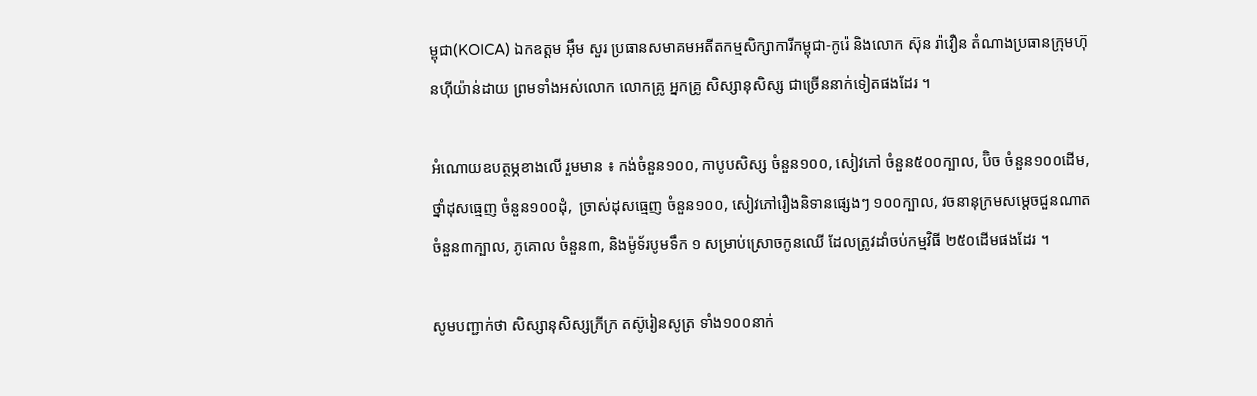ម្ពុជា(KOICA) ឯកឧត្តម អុឹម សួរ ប្រធានសមាគមអតីតកម្មសិក្សាការីកម្ពុជា-កូរ៉េ និងលោក ស៊ុន រ៉ាវឿន តំណាងប្រធានក្រុមហ៊ុនហុីយ៉ាន់ដាយ ព្រមទាំងអស់លោក លោកគ្រូ អ្នកគ្រូ សិស្សានុសិស្ស ជាច្រើននាក់ទៀតផងដែរ ។

អំណោយឧបត្ថម្ភខាងលើ រួមមាន ៖ កង់ចំនួន១០០, កាបូបសិស្ស ចំនួន១០០, សៀវភៅ ចំនួន៥០០ក្បាល, ប៊ិច ចំនួន១០០ដើម, ថ្នាំដុសធ្មេញ ចំនួន១០០ដុំ,  ច្រាស់ដុសធ្មេញ ចំនួន១០០, សៀវភៅរឿងនិទានផ្សេងៗ ១០០ក្បាល, វចនានុក្រមសម្តេចជួនណាត  ចំនួន៣ក្បាល, ភូគោល ចំនួន៣, និងម៉ូទ័របូមទឹក ១ សម្រាប់ស្រោចកូនឈើ ដែលត្រូវដាំចប់កម្មវិធី ២៥០ដើមផងដែរ ។

សូមបញ្ជាក់ថា សិស្សានុសិស្សក្រីក្រ តស៊ូរៀនសូត្រ ទាំង១០០នាក់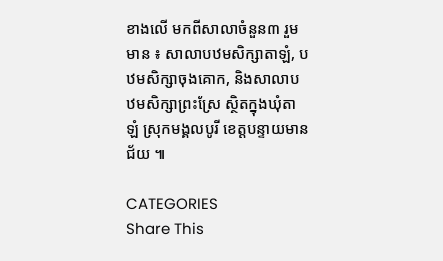ខាងលើ មកពីសាលាចំនួន៣ រួមមាន ៖ សាលាបឋមសិក្សាតាឡំ, បឋមសិក្សាចុងគោក, និងសាលាបឋមសិក្សាព្រះស្រែ ស្ថិតក្នុងឃុំតាឡំ ស្រុកមង្គលបូរី ខេត្តបន្ទាយមានជ័យ ៕

CATEGORIES
Share This